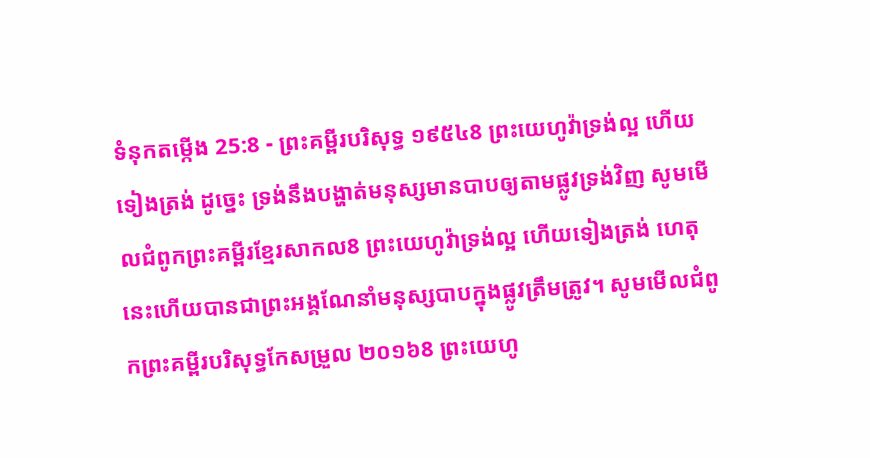ទំនុកតម្កើង 25:8 - ព្រះគម្ពីរបរិសុទ្ធ ១៩៥៤8 ព្រះយេហូវ៉ាទ្រង់ល្អ ហើយទៀងត្រង់ ដូច្នេះ ទ្រង់នឹងបង្ហាត់មនុស្សមានបាបឲ្យតាមផ្លូវទ្រង់វិញ សូមមើលជំពូកព្រះគម្ពីរខ្មែរសាកល8 ព្រះយេហូវ៉ាទ្រង់ល្អ ហើយទៀងត្រង់ ហេតុនេះហើយបានជាព្រះអង្គណែនាំមនុស្សបាបក្នុងផ្លូវត្រឹមត្រូវ។ សូមមើលជំពូកព្រះគម្ពីរបរិសុទ្ធកែសម្រួល ២០១៦8 ព្រះយេហូ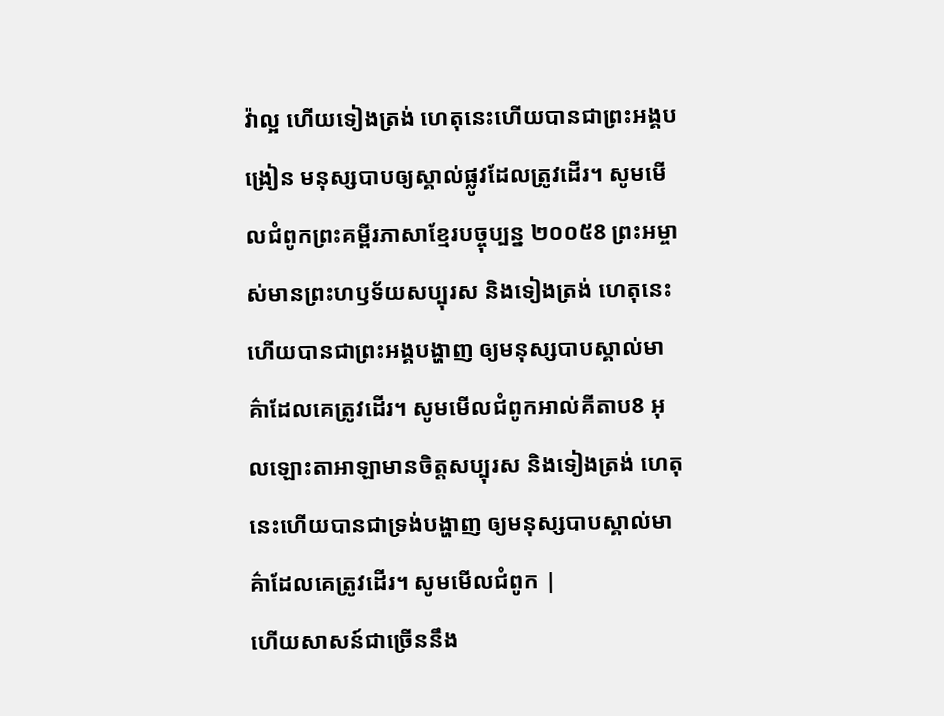វ៉ាល្អ ហើយទៀងត្រង់ ហេតុនេះហើយបានជាព្រះអង្គបង្រៀន មនុស្សបាបឲ្យស្គាល់ផ្លូវដែលត្រូវដើរ។ សូមមើលជំពូកព្រះគម្ពីរភាសាខ្មែរបច្ចុប្បន្ន ២០០៥8 ព្រះអម្ចាស់មានព្រះហឫទ័យសប្បុរស និងទៀងត្រង់ ហេតុនេះហើយបានជាព្រះអង្គបង្ហាញ ឲ្យមនុស្សបាបស្គាល់មាគ៌ាដែលគេត្រូវដើរ។ សូមមើលជំពូកអាល់គីតាប8 អុលឡោះតាអាឡាមានចិត្តសប្បុរស និងទៀងត្រង់ ហេតុនេះហើយបានជាទ្រង់បង្ហាញ ឲ្យមនុស្សបាបស្គាល់មាគ៌ាដែលគេត្រូវដើរ។ សូមមើលជំពូក |
ហើយសាសន៍ជាច្រើននឹង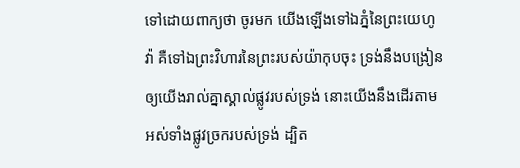ទៅដោយពាក្យថា ចូរមក យើងឡើងទៅឯភ្នំនៃព្រះយេហូវ៉ា គឺទៅឯព្រះវិហារនៃព្រះរបស់យ៉ាកុបចុះ ទ្រង់នឹងបង្រៀនឲ្យយើងរាល់គ្នាស្គាល់ផ្លូវរបស់ទ្រង់ នោះយើងនឹងដើរតាមអស់ទាំងផ្លូវច្រករបស់ទ្រង់ ដ្បិត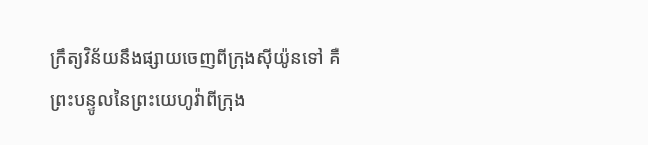ក្រឹត្យវិន័យនឹងផ្សាយចេញពីក្រុងស៊ីយ៉ូនទៅ គឺព្រះបន្ទូលនៃព្រះយេហូវ៉ាពីក្រុង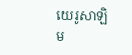យេរូសាឡិម